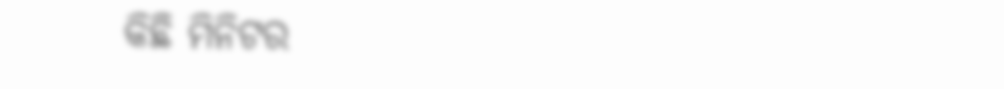କିଛି ମିନିଟର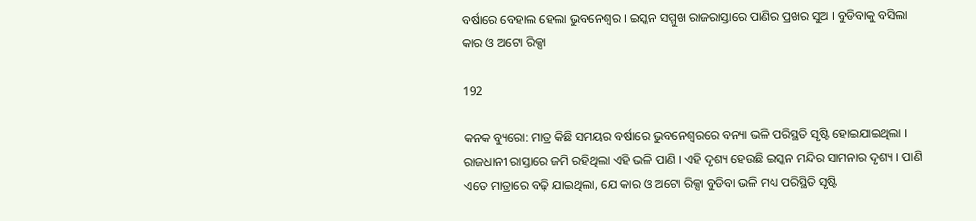ବର୍ଷାରେ ବେହାଲ ହେଲା ଭୁବନେଶ୍ୱର । ଇସ୍କନ ସମ୍ମୁଖ ରାଜରାସ୍ତାରେ ପାଣିର ପ୍ରଖର ସୁଅ । ବୁଡିବାକୁ ବସିଲା କାର ଓ ଅଟୋ ରିକ୍ସା

192

କନକ ବ୍ୟୁରୋ: ମାତ୍ର କିଛି ସମୟର ବର୍ଷାରେ ଭୁବନେଶ୍ୱରରେ ବନ୍ୟା ଭଳି ପରିସ୍ଥତି ସୃଷ୍ଟି ହୋଇଯାଇଥିଲା । ରାଜଧାନୀ ରାସ୍ତାରେ ଜମି ରହିଥିଲା ଏହି ଭଳି ପାଣି । ଏହି ଦୃଶ୍ୟ ହେଉଛି ଇସ୍କନ ମନ୍ଦିର ସାମନାର ଦୃଶ୍ୟ । ପାଣି ଏତେ ମାତ୍ରାରେ ବଢ଼ି ଯାଇଥିଲା, ଯେ କାର ଓ ଅଟୋ ରିକ୍ସା ବୁଡିବା ଭଳି ମଧ୍ୟ ପରିସ୍ଥିତି ସୃଷ୍ଟି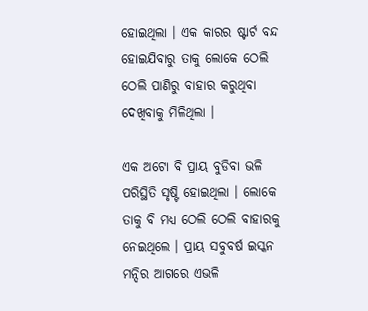ହୋଇଥିଲା । ଏକ କାରର ଷ୍ଟାର୍ଟ ବନ୍ଦ ହୋଇଯିବାରୁ ତାକୁ ଲୋକେ ଠେଲି ଠେଲି ପାଣିରୁ ବାହାର କରୁଥିବା ଦେଖିବାକୁ ମିଳିଥିଲା ।

ଏକ ଅଟୋ ବି ପ୍ରାୟ ବୁଡିବା ଭଳି ପରିସ୍ଥିତି ସୃଷ୍ଟି ହୋଇଥିଲା । ଲୋକେ ତାକୁ ବି ମଧ୍ୟ ଠେଲି ଠେଲି ବାହାରକୁ ନେଇଥିଲେ । ପ୍ରାୟ ସବୁବର୍ଷ ଇସ୍କନ ମନ୍ଦିର ଆଗରେ ଏଭଳି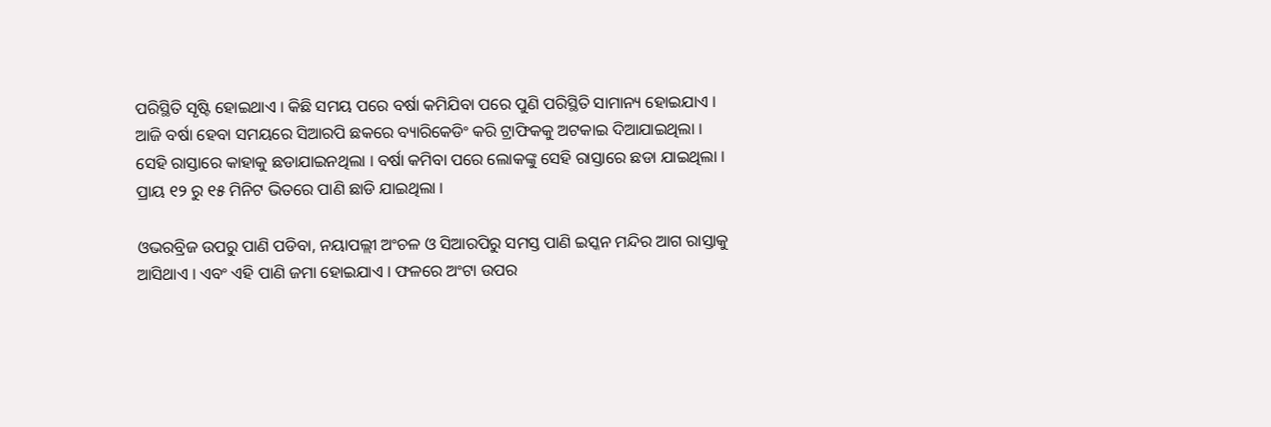ପରିସ୍ଥିତି ସୃଷ୍ଟି ହୋଇଥାଏ । କିଛି ସମୟ ପରେ ବର୍ଷା କମିଯିବା ପରେ ପୁଣି ପରିସ୍ଥିତି ସାମାନ୍ୟ ହୋଇଯାଏ ।  ଆଜି ବର୍ଷା ହେବା ସମୟରେ ସିଆରପି ଛକରେ ବ୍ୟାରିକେଡିଂ କରି ଟ୍ରାଫିକକୁ ଅଟକାଇ ଦିଆଯାଇଥିଲା । ସେହି ରାସ୍ତାରେ କାହାକୁ ଛଡାଯାଇନଥିଲା । ବର୍ଷା କମିବା ପରେ ଲୋକଙ୍କୁ ସେହି ରାସ୍ତାରେ ଛଡା ଯାଇଥିଲା । ପ୍ରାୟ ୧୨ ରୁ ୧୫ ମିନିଟ ଭିତରେ ପାଣି ଛାଡି ଯାଇଥିଲା ।

ଓଭରବ୍ରିଜ ଉପରୁ ପାଣି ପଡିବା, ନୟାପଲ୍ଲୀ ଅଂଚଳ ଓ ସିଆରପିରୁ ସମସ୍ତ ପାଣି ଇସ୍କନ ମନ୍ଦିର ଆଗ ରାସ୍ତାକୁ ଆସିଥାଏ । ଏବଂ ଏହି ପାଣି ଜମା ହୋଇଯାଏ । ଫଳରେ ଅଂଟା ଉପର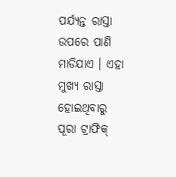ପର୍ଯ୍ୟନ୍ତ ରାସ୍ତା ଉପରେ ପାଣି ମାଡିଯାଏ । ଏହା ମୁଖ୍ୟ ରାସ୍ତା ହୋଇଥିବାରୁ ପୂରା ଟ୍ରାଫିକ୍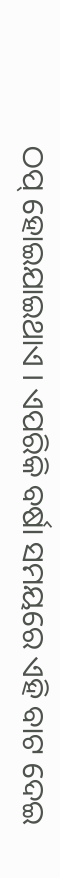ଠପ୍ ହୋଇଯାଇଥାଏ । ଏପରିକି ବର୍ଷା ସମୟରେ ଏହି ବାଟ ଦେଇ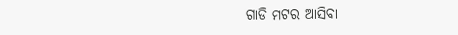ଗାଡି ମଟର ଆସିବା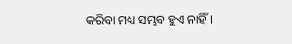କରିବା ମଧ୍ୟ ସମ୍ଭବ ହୁଏ ନାହିଁ ।